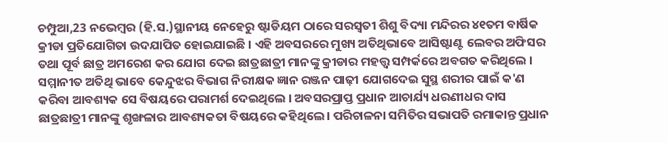ଚମ୍ପୁଆ,23 ନଭେମ୍ବର (ହି.ସ.)ସ୍ଥାନୀୟ ନେହେରୁ ଷ୍ଟାଡିୟମ ଠାରେ ସରସ୍ଵତୀ ଶିଶୁ ବିଦ୍ୟା ମନ୍ଦିରର ୪୧ତମ ବାର୍ଷିକ କ୍ରୀଡା ପ୍ରତିଯୋଗିତା ଉଦଯାପିତ ହୋଇଯାଇଛି । ଏହି ଅବସରରେ ମୁଖ୍ୟ ଅତିଥିଭାବେ ଆସିଷ୍ଟାଣ୍ଟ ଲେବର ଅଫିସର ତଥା ପୂର୍ବ ଛାତ୍ର ଅମରେଶ କର ଯୋଗ ଦେଇ ଛାତ୍ରଛାତ୍ରୀ ମାନଙ୍କୁ କ୍ରୀଡାର ମହତ୍ତ୍ଵ ସମ୍ପର୍କରେ ଅବଗତ କରିଥିଲେ । ସମ୍ମାନୀତ ଅତିଥି ଭାବେ କେନ୍ଦୁଝର ବିଭାଗ ନିରୀକ୍ଷକ ଜ୍ଞାନ ରଞ୍ଜନ ପାଢ଼ୀ ଯୋଗଦେଇ ସୁସ୍ଥ ଶରୀର ପାଇଁ କ'ଣ କରିବା ଆବଶ୍ୟକ ସେ ବିଷୟରେ ପରାମର୍ଶ ଦେଇଥିଲେ । ଅବସରପ୍ରାପ୍ତ ପ୍ରଧାନ ଆଚାର୍ଯ୍ୟ ଧରଣୀଧର ଦାସ ଛାତ୍ରଛାତ୍ରୀ ମାନଙ୍କୁ ଶୃଙ୍ଖଳାର ଆବଶ୍ୟକତା ବିଷୟରେ କହିଥିଲେ । ପରିଚାଳନା ସମିତିର ସଭାପତି ରମାକାନ୍ତ ପ୍ରଧାନ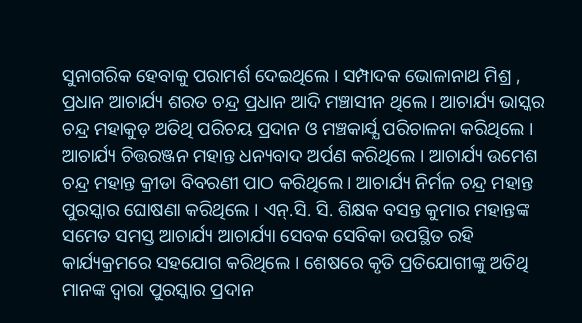ସୁନାଗରିକ ହେବାକୁ ପରାମର୍ଶ ଦେଇଥିଲେ । ସମ୍ପାଦକ ଭୋଳାନାଥ ମିଶ୍ର , ପ୍ରଧାନ ଆଚାର୍ଯ୍ୟ ଶରତ ଚନ୍ଦ୍ର ପ୍ରଧାନ ଆଦି ମଞ୍ଚାସୀନ ଥିଲେ । ଆଚାର୍ଯ୍ୟ ଭାସ୍କର ଚନ୍ଦ୍ର ମହାକୁଡ଼ ଅତିଥି ପରିଚୟ ପ୍ରଦାନ ଓ ମଞ୍ଚକାର୍ଯ୍ଯ ପରିଚାଳନା କରିଥିଲେ । ଆଚାର୍ଯ୍ୟ ଚିତ୍ତରଞ୍ଜନ ମହାନ୍ତ ଧନ୍ୟବାଦ ଅର୍ପଣ କରିଥିଲେ । ଆଚାର୍ଯ୍ୟ ଉମେଶ ଚନ୍ଦ୍ର ମହାନ୍ତ କ୍ରୀଡା ବିବରଣୀ ପାଠ କରିଥିଲେ । ଆଚାର୍ଯ୍ୟ ନିର୍ମଳ ଚନ୍ଦ୍ର ମହାନ୍ତ ପୁରସ୍କାର ଘୋଷଣା କରିଥିଲେ । ଏନ୍.ସି. ସି. ଶିକ୍ଷକ ବସନ୍ତ କୁମାର ମହାନ୍ତଙ୍କ ସମେତ ସମସ୍ତ ଆଚାର୍ଯ୍ୟ ଆଚାର୍ଯ୍ୟା ସେବକ ସେବିକା ଉପସ୍ଥିତ ରହି କାର୍ଯ୍ୟକ୍ରମରେ ସହଯୋଗ କରିଥିଲେ । ଶେଷରେ କୃତି ପ୍ରତିଯୋଗୀଙ୍କୁ ଅତିଥି ମାନଙ୍କ ଦ୍ୱାରା ପୁରସ୍କାର ପ୍ରଦାନ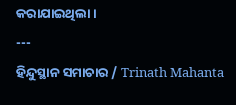କରାଯାଇଥିଲା ।
---
ହିନ୍ଦୁସ୍ଥାନ ସମାଚାର / Trinath Mahanta